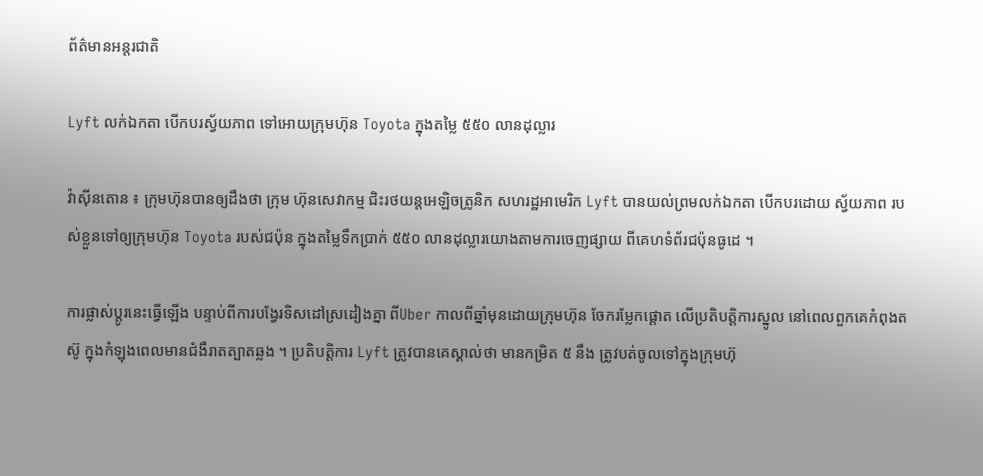ព័ត៌មានអន្តរជាតិ

Lyft លក់ឯកតា បើកបរស្វ័យភាព ទៅអោយក្រុមហ៊ុន Toyota ក្នុងតម្លៃ ៥៥០ លានដុល្លារ

វ៉ាស៊ីនតោន ៖ ក្រុមហ៊ុនបានឲ្យដឹងថា ក្រុម ហ៊ុនសេវាកម្ម ជិះរថយន្តអេឡិចត្រូនិក សហរដ្ឋអាមេរិក Lyft បានយល់ព្រមលក់ឯកតា បើកបរដោយ ស្វ័យភាព របស់ខ្លួនទៅឲ្យក្រុមហ៊ុន Toyota របស់ជប៉ុន ក្នុងតម្លៃទឹកប្រាក់ ៥៥០ លានដុល្លារយោងតាមការចេញផ្សាយ ពីគេហទំព័រជប៉ុនធូដេ ។

ការផ្លាស់ប្តូរនេះធ្វើឡើង បន្ទាប់ពីការបង្វែរទិសដៅស្រដៀងគ្នា ពីUber កាលពីឆ្នាំមុនដោយក្រុមហ៊ុន ចែករម្លែកផ្តោត លើប្រតិបត្ដិការស្នូល នៅពេលពួកគេកំពុងតស៊ូ ក្នុងកំឡុងពេលមានជំងឺរាតត្បាតឆ្លង ។ ប្រតិបត្តិការ Lyft ត្រូវបានគេស្គាល់ថា មានកម្រិត ៥ នឹង ត្រូវបត់ចូលទៅក្នុងក្រុមហ៊ុ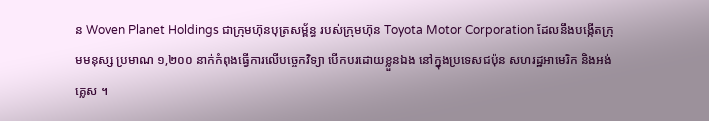ន Woven Planet Holdings ជាក្រុមហ៊ុនបុត្រសម្ព័ន្ធ របស់ក្រុមហ៊ុន Toyota Motor Corporation ដែលនឹងបង្កើតក្រុមមនុស្ស ប្រមាណ ១,២០០ នាក់កំពុងធ្វើការលើបច្ចេកវិទ្យា បើកបរដោយខ្លួនឯង នៅក្នុងប្រទេសជប៉ុន សហរដ្ឋអាមេរិក និងអង់គ្លេស ។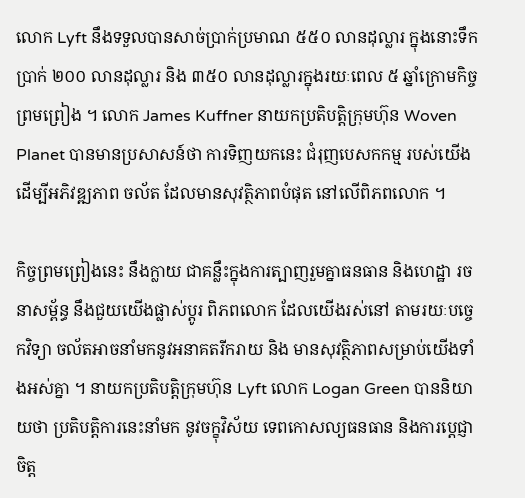លោក Lyft នឹងទទួលបានសាច់ប្រាក់ប្រមាណ ៥៥០ លានដុល្លារ ក្នុងនោះទឹកប្រាក់ ២០០ លានដុល្លារ និង ៣៥០ លានដុល្លារក្នុងរយៈពេល ៥ ឆ្នាំក្រោមកិច្ចព្រមព្រៀង ។ លោក James Kuffner នាយកប្រតិបត្តិក្រុមហ៊ុន Woven Planet បានមានប្រសាសន៍ថា ការទិញយកនេះ ជំរុញបេសកកម្ម របស់យើងដើម្បីអភិវឌ្ឍភាព ចល័ត ដែលមានសុវត្ថិភាពបំផុត នៅលើពិភពលោក ។

កិច្ចព្រមព្រៀងនេះ នឹងក្លាយ ជាគន្លឹះក្នុងការត្បាញរួមគ្នាធនធាន និងហេដ្ឋា រចនាសម្ព័ន្ធ នឹងជួយយើងផ្លាស់ប្តូរ ពិភពលោក ដែលយើងរស់នៅ តាមរយៈបច្ចេកវិទ្យា ចល័តអាចនាំមកនូវអនាគតរីករាយ និង មានសុវត្ថិភាពសម្រាប់យើងទាំងអស់គ្នា ។ នាយកប្រតិបត្តិក្រុមហ៊ុន Lyft លោក Logan Green បាននិយាយថា ប្រតិបត្តិការនេះនាំមក នូវចក្ខុវិស័យ ទេពកោសល្យធនធាន និងការប្តេជ្ញាចិត្ត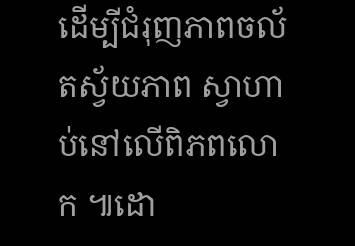ដើម្បីជំរុញភាពចល័តស្វ័យភាព ស្វាហាប់នៅលើពិភពលោក ៕ដោ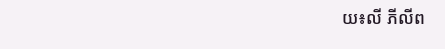យ៖លី ភីលីព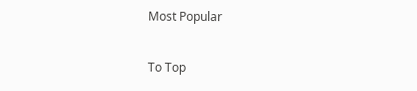Most Popular

To Top